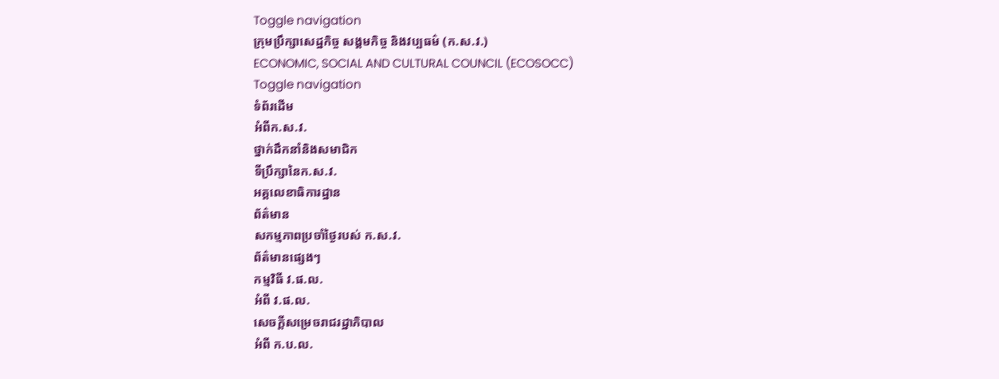Toggle navigation
ក្រុមប្រឹក្សាសេដ្ឋកិច្ច សង្គមកិច្ច និងវប្បធម៌ (ក.ស.វ.)
ECONOMIC, SOCIAL AND CULTURAL COUNCIL (ECOSOCC)
Toggle navigation
ទំព័រដើម
អំពីក.ស.វ.
ថ្នាក់ដឹកនាំនិងសមាជិក
ទីប្រឹក្សានៃក.ស.វ.
អគ្គលេខាធិការដ្ឋាន
ព័ត៌មាន
សកម្មភាពប្រចាំថ្ងៃរបស់ ក.ស.វ.
ព័ត៌មានផ្សេងៗ
កម្មវិធី វ.ផ.ល.
អំពី វ.ផ.ល.
សេចក្ដីសម្រេចរាជរដ្ឋាភិបាល
អំពី ក.ប.ល.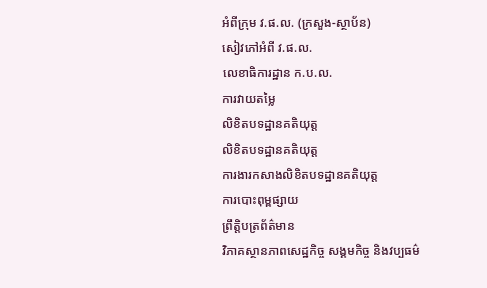អំពីក្រុម វ.ផ.ល. (ក្រសួង-ស្ថាប័ន)
សៀវភៅអំពី វ.ផ.ល.
លេខាធិការដ្ឋាន ក.ប.ល.
ការវាយតម្លៃ
លិខិតបទដ្ឋានគតិយុត្ត
លិខិតបទដ្ឋានគតិយុត្ត
ការងារកសាងលិខិតបទដ្ឋានគតិយុត្ត
ការបោះពុម្ពផ្សាយ
ព្រឹត្តិបត្រព័ត៌មាន
វិភាគស្ថានភាពសេដ្ឋកិច្ច សង្គមកិច្ច និងវប្បធម៌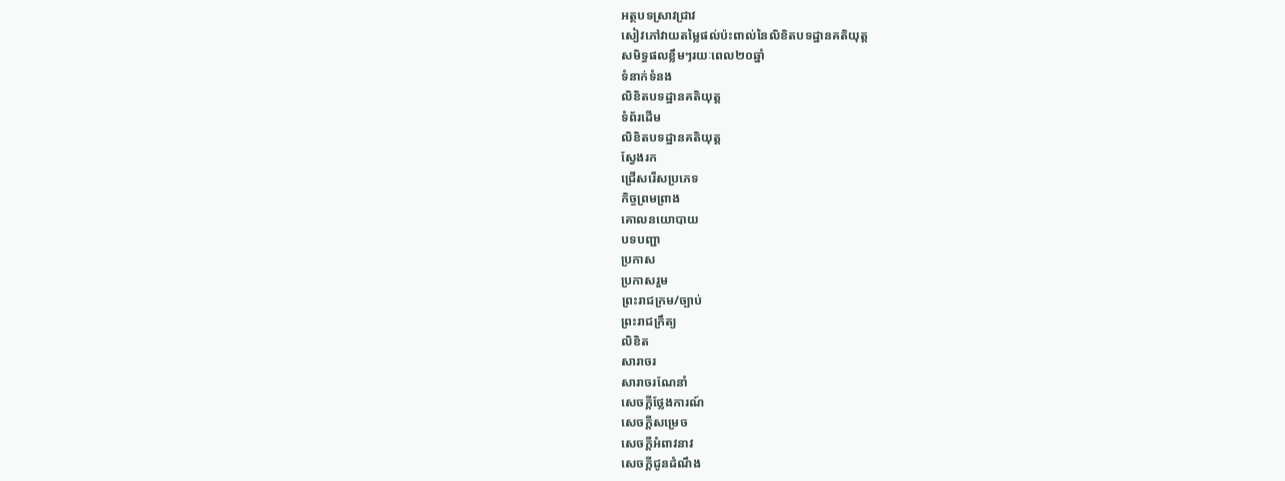អត្ថបទស្រាវជ្រាវ
សៀវភៅវាយតម្លៃផល់ប៉ះពាល់នៃលិខិតបទដ្ឋានគតិយុត្ត
សមិទ្ធផលខ្លឹមៗរយៈពេល២០ឆ្នាំ
ទំនាក់ទំនង
លិខិតបទដ្ឋានគតិយុត្ត
ទំព័រដើម
លិខិតបទដ្ឋានគតិយុត្ត
ស្វែងរក
ជ្រើសរើសប្រភេទ
កិច្ចព្រមព្រាង
គោលនយោបាយ
បទបញ្ជា
ប្រកាស
ប្រកាសរួម
ព្រះរាជក្រម/ច្បាប់
ព្រះរាជក្រឹត្យ
លិខិត
សារាចរ
សារាចរណែនាំ
សេចក្ដីថ្លែងការណ៍
សេចក្ដីសម្រេច
សេចក្ដីអំពាវនាវ
សេចក្តីជូនដំណឹង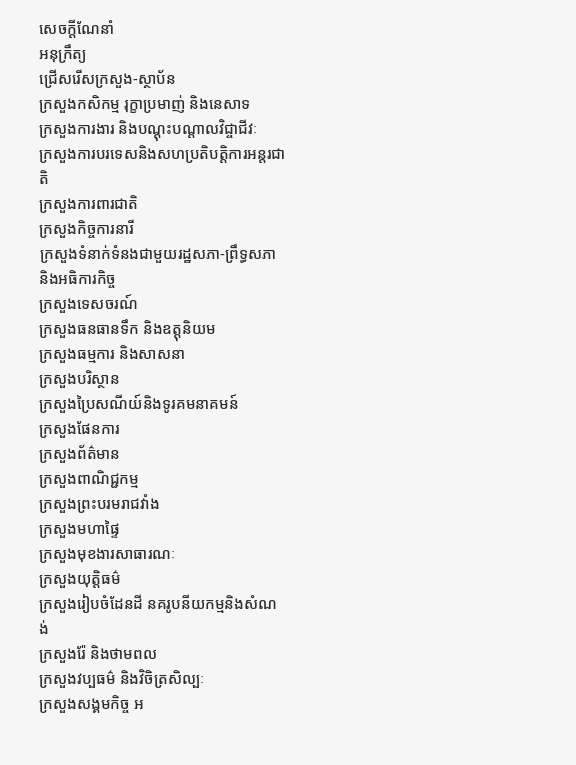សេចក្តីណែនាំ
អនុក្រឹត្យ
ជ្រើសរើសក្រសួង-ស្ថាប័ន
ក្រសួងកសិកម្ម រុក្ខាប្រមាញ់ និងនេសាទ
ក្រសួងការងារ និងបណ្តុះបណ្តាលវិជ្ចាជីវៈ
ក្រសួងការបរទេសនិងសហប្រតិបត្តិការអន្តរជាតិ
ក្រសួងការពារជាតិ
ក្រសួងកិច្ចការនារី
ក្រសួងទំនាក់ទំនងជាមួយរដ្ឋសភា-ព្រឹទ្ធសភា និងអធិការកិច្ច
ក្រសួងទេសចរណ៍
ក្រសួងធនធានទឹក និងឧត្តុនិយម
ក្រសួងធម្មការ និងសាសនា
ក្រសួងបរិស្ថាន
ក្រសួងប្រៃសណីយ៍និងទូរគមនាគមន៍
ក្រសួងផែនការ
ក្រសួងព័ត៌មាន
ក្រសួងពាណិជ្ជកម្ម
ក្រសួងព្រះបរមរាជវាំង
ក្រសួងមហាផ្ទៃ
ក្រសួងមុខងារសាធារណៈ
ក្រសួងយុត្តិធម៌
ក្រសួងរៀបចំដែនដី នគរូបនីយកម្មនិងសំណង់
ក្រសួងរ៉ែ និងថាមពល
ក្រសួងវប្បធម៌ និងវិចិត្រសិល្បៈ
ក្រសួងសង្គមកិច្ច អ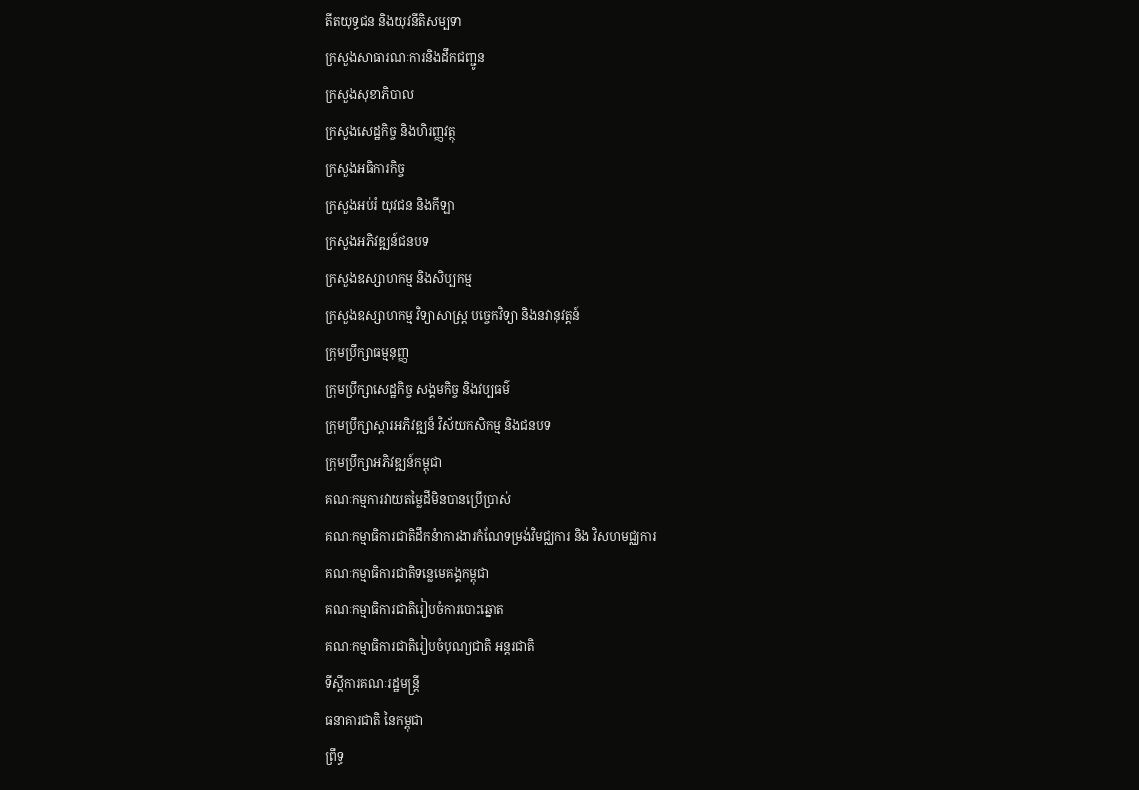តីតយុទ្ធជន និងយុវនីតិសម្បទា
ក្រសួងសាធារណៈការនិងដឹកជញ្ជូន
ក្រសួងសុខាភិបាល
ក្រសួងសេដ្ឋកិច្ច និងហិរញ្ញវត្ថុ
ក្រសួងអធិការកិច្ច
ក្រសួងអប់រំ យុវជន និងកីឡា
ក្រសួងអភិវឌ្ឍន៍ជនបទ
ក្រសួងឧស្សាហកម្ម និងសិប្បកម្ម
ក្រសួងឧស្សាហកម្ម វិទ្យាសាស្រ្ត បច្ចេកវិទ្យា និងនវានុវត្តន៍
ក្រុមប្រឹក្សាធម្មនុញ្ញ
ក្រុមប្រឹក្សាសេដ្ឋកិច្ច សង្គមកិច្ច និងវប្បធម៌
ក្រុមប្រឹក្សាស្ដារអភិវឌ្ឍន៏ វិស័យកសិកម្ម និងជនបទ
ក្រុមប្រឹក្សាអភិវឌ្ឍន៍កម្ពុជា
គណៈកម្មការវាយតម្លៃដីមិនបានប្រើប្រាស់
គណៈកម្មាធិការជាតិដឹកនំាការងារកំណែទម្រង់វិមជ្ឈការ និង វិសហមជ្ឈការ
គណៈកម្មាធិការជាតិទន្លេមេគង្គកម្ពុជា
គណៈកម្មាធិការជាតិរៀបចំការបោះឆ្នោត
គណៈកម្មាធិការជាតិរៀបចំបុណ្យជាតិ អន្ដរជាតិ
ទីស្តីការគណៈរដ្ឋមន្ត្រី
ធនាគារជាតិ នៃកម្ពុជា
ព្រឹទ្ធ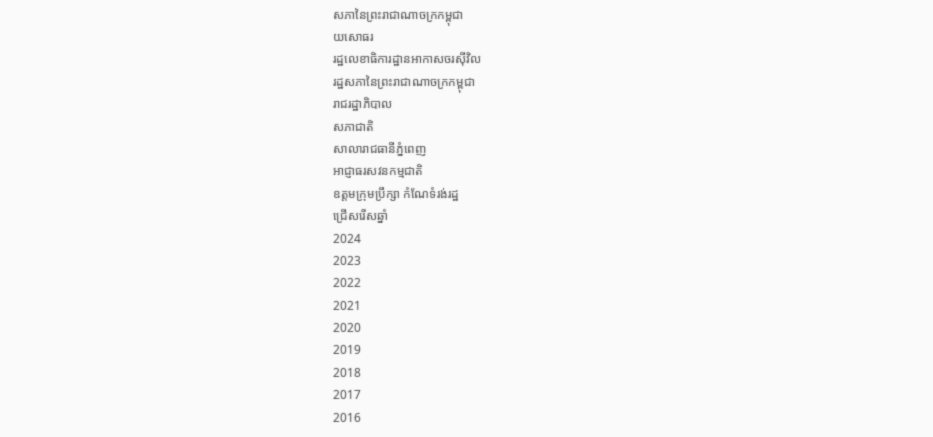សភានៃព្រះរាជាណាចក្រកម្ពុជា
យសោធរ
រដ្ឋលេខាធិការដ្ឋានអាកាសចរស៊ីវិល
រដ្ឋសភានៃព្រះរាជាណាចក្រកម្ពុជា
រាជរដ្ឋាភិបាល
សភាជាតិ
សាលារាជធានីភ្នំពេញ
អាជ្ញាធរសវនកម្មជាតិ
ឧត្តមក្រុមប្រឹក្សា កំណែទំរង់រដ្ឋ
ជ្រើសរើសឆ្នាំ
2024
2023
2022
2021
2020
2019
2018
2017
2016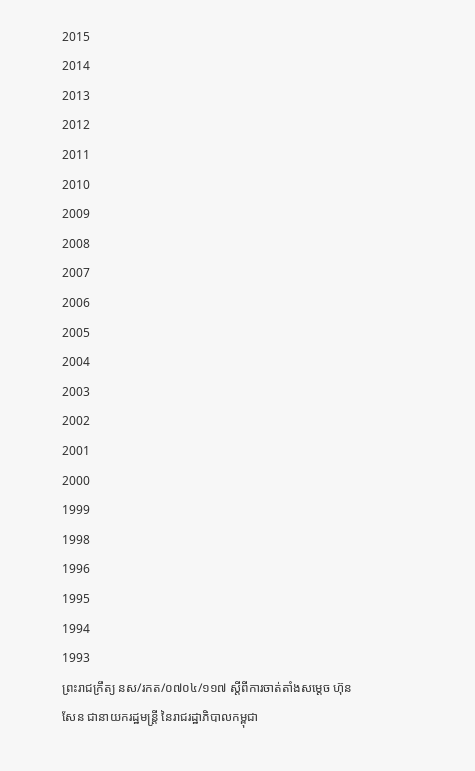2015
2014
2013
2012
2011
2010
2009
2008
2007
2006
2005
2004
2003
2002
2001
2000
1999
1998
1996
1995
1994
1993
ព្រះរាជក្រឹត្យ នស/រកត/០៧០៤/១១៧ ស្ដីពីការចាត់តាំងសម្តេច ហ៊ុន សែន ជានាយករដ្ឋមន្រ្ដី នៃរាជរដ្ឋាភិបាលកម្ពុជា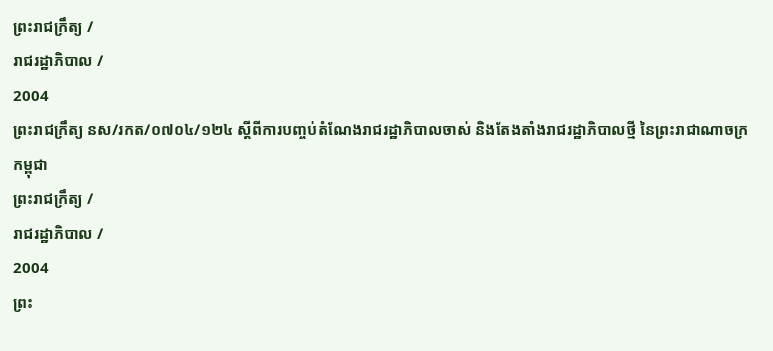ព្រះរាជក្រឹត្យ /
រាជរដ្ឋាភិបាល /
2004
ព្រះរាជក្រឹត្យ នស/រកត/០៧០៤/១២៤ ស្ដីពីការបញ្ចប់តំណែងរាជរដ្ឋាភិបាលចាស់ និងតែងតាំងរាជរដ្ឋាភិបាលថ្មី នៃព្រះរាជាណាចក្រកម្ពុជា
ព្រះរាជក្រឹត្យ /
រាជរដ្ឋាភិបាល /
2004
ព្រះ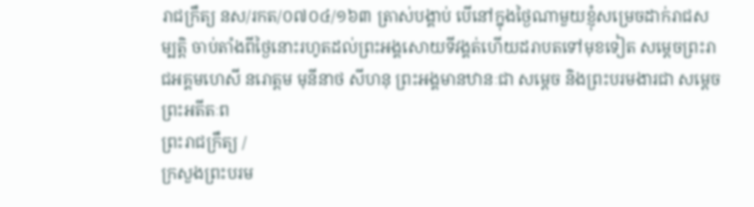រាជក្រឹត្យ នស/រកត/០៧០៤/១៦៣ ត្រាស់បង្គាប់ បើនៅក្នុងថ្ងៃណាមួយខ្ញុំសម្រេចដាក់រាជសម្បត្តិ ចាប់តាំងពីថ្ងៃនោះរហូតដល់ព្រះអង្គសោយទីវង្គត់ហើយដរាបតទៅមុខទៀត សម្តេចព្រះរាជអគ្គមហេសី នរោត្តម មុនីនាថ សីហនុ ព្រះអង្គមានឋានៈជា សម្ដេច និងព្រះបរមងារជា សម្ដេចព្រះអតីតៈព
ព្រះរាជក្រឹត្យ /
ក្រសួងព្រះបរម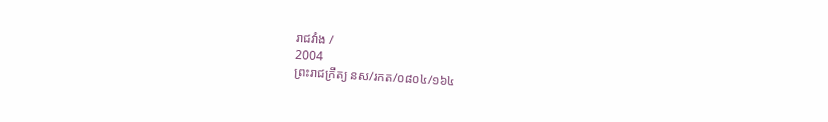រាជវាំង /
2004
ព្រះរាជក្រឹត្យ នស/រកត/០៨០៤/១៦៤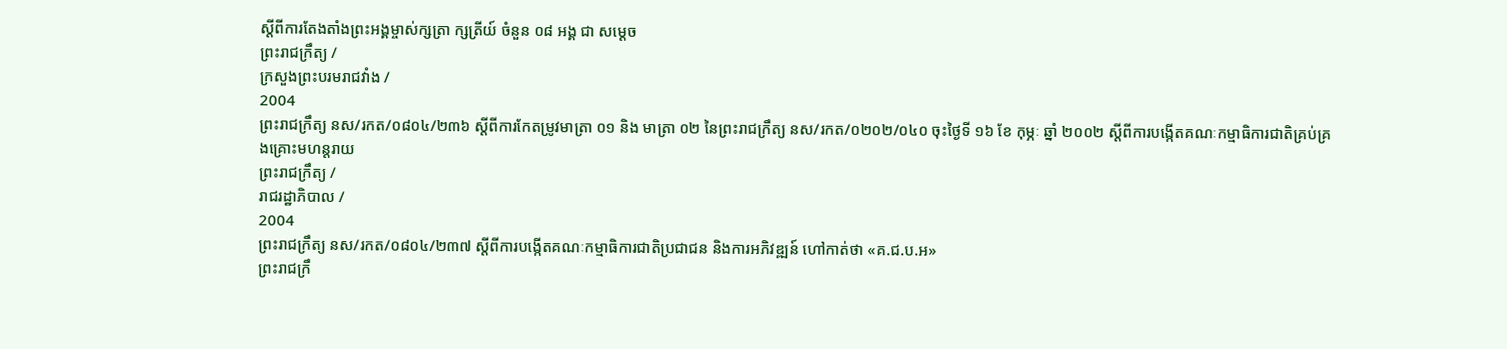ស្ដីពីការតែងតាំងព្រះអង្គម្ចាស់ក្សត្រា ក្សត្រីយ៍ ចំនួន ០៨ អង្គ ជា សម្ដេច
ព្រះរាជក្រឹត្យ /
ក្រសួងព្រះបរមរាជវាំង /
2004
ព្រះរាជក្រឹត្យ នស/រកត/០៨០៤/២៣៦ ស្តីពីការកែតម្រូវមាត្រា ០១ និង មាត្រា ០២ នៃព្រះរាជក្រឹត្យ នស/រកត/០២០២/០៤០ ចុះថ្ងៃទី ១៦ ខែ កុម្ភៈ ឆ្នាំ ២០០២ ស្តីពីការបង្កើតគណៈកម្មាធិការជាតិគ្រប់គ្រងគ្រោះមហន្តរាយ
ព្រះរាជក្រឹត្យ /
រាជរដ្ឋាភិបាល /
2004
ព្រះរាជក្រឹត្យ នស/រកត/០៨០៤/២៣៧ ស្តីពីការបង្កើតគណៈកម្មាធិការជាតិប្រជាជន និងការអភិវឌ្ឍន៍ ហៅកាត់ថា «គ.ជ.ប.អ»
ព្រះរាជក្រឹ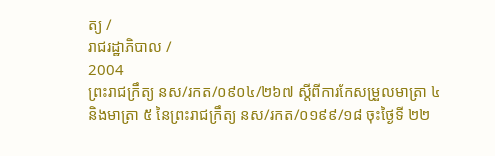ត្យ /
រាជរដ្ឋាភិបាល /
2004
ព្រះរាជក្រឹត្យ នស/រកត/០៩០៤/២៦៧ ស្តីពីការកែសម្រួលមាត្រា ៤ និងមាត្រា ៥ នៃព្រះរាជក្រឹត្យ នស/រកត/០១៩៩/១៨ ចុះថ្ងៃទី ២២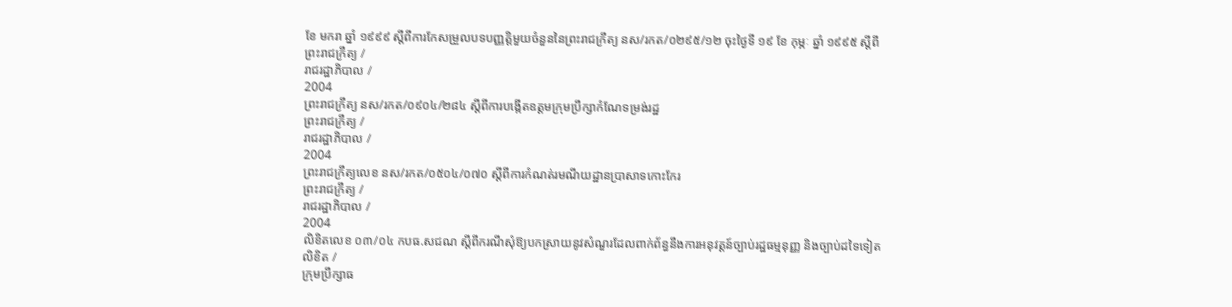ខែ មករា ឆ្នាំ ១៩៩៩ ស្តីពីការកែសម្រួលបទបញ្ញត្តិមួយចំនួននៃព្រះរាជក្រឹត្យ នស/រកត/០២៩៥/១២ ចុះថ្ងៃទី ១៩ ខែ កុម្ភៈ ឆ្នាំ ១៩៩៥ ស្តីពី
ព្រះរាជក្រឹត្យ /
រាជរដ្ឋាភិបាល /
2004
ព្រះរាជក្រឹត្យ នស/រកត/០៩០៤/២៨៤ ស្តីពីការបង្កើតឧត្តមក្រុមប្រឹក្សាកំណែទម្រង់រដ្ឋ
ព្រះរាជក្រឹត្យ /
រាជរដ្ឋាភិបាល /
2004
ព្រះរាជក្រឹត្យលេខ នស/រកត/០៥០៤/០៧០ ស្ដីពីការកំណត់រមណីយដ្ឋានប្រាសាទកោះកែរ
ព្រះរាជក្រឹត្យ /
រាជរដ្ឋាភិបាល /
2004
លិខិតលេខ ០៣/០៤ កបធ.សជណ ស្ដីពីករណីសុំឱ្យបកស្រាយនូវសំណួរដែលពាក់ព័ន្ធនឹងការអនុវត្តន៍ច្បាប់រដ្ឋធម្មនុញ្ញ និងច្បាប់ដទៃទៀត
លិខិត /
ក្រុមប្រឹក្សាធ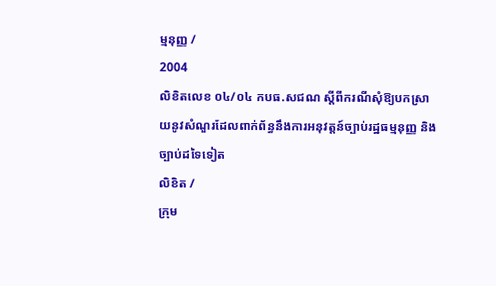ម្មនុញ្ញ /
2004
លិខិតលេខ ០៤/០៤ កបធ.សជណ ស្ដីពីករណីសុំឱ្យបកស្រាយនូវសំណួរដែលពាក់ព័ន្ធនឹងការអនុវត្តន៍ច្បាប់រដ្ឋធម្មនុញ្ញ និងច្បាប់ដទៃទៀត
លិខិត /
ក្រុម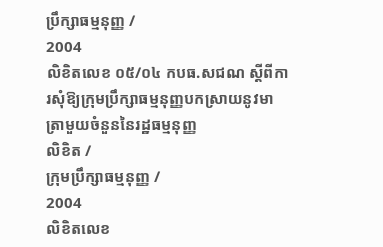ប្រឹក្សាធម្មនុញ្ញ /
2004
លិខិតលេខ ០៥/០៤ កបធ.សជណ ស្ដីពីការសុំឱ្យក្រុមប្រឹក្សាធម្មនុញ្ញបកស្រាយនូវមាត្រាមួយចំនួននៃរដ្ឋធម្មនុញ្ញ
លិខិត /
ក្រុមប្រឹក្សាធម្មនុញ្ញ /
2004
លិខិតលេខ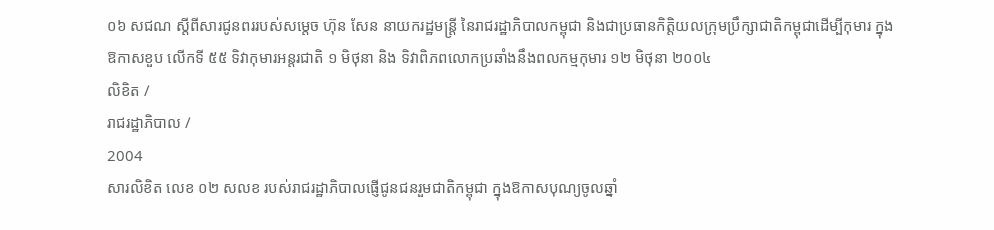០៦ សជណ ស្ដីពីសារជូនពររបស់សម្តេច ហ៊ុន សែន នាយករដ្ឋមន្រ្ដី នៃរាជរដ្ឋាភិបាលកម្ពុជា និងជាប្រធានកិត្តិយលក្រុមប្រឹក្សាជាតិកម្ពុជាដើម្បីកុមារ ក្នុងឱកាសខួប លើកទី ៥៥ ទិវាកុមារអន្តរជាតិ ១ មិថុនា និង ទិវាពិភពលោកប្រឆាំងនឹងពលកម្មកុមារ ១២ មិថុនា ២០០៤
លិខិត /
រាជរដ្ឋាភិបាល /
2004
សារលិខិត លេខ ០២ សលខ របស់រាជរដ្ឋាភិបាលផ្ញើជូនជនរួមជាតិកម្ពុជា ក្នុងឱកាសបុណ្យចូលឆ្នាំ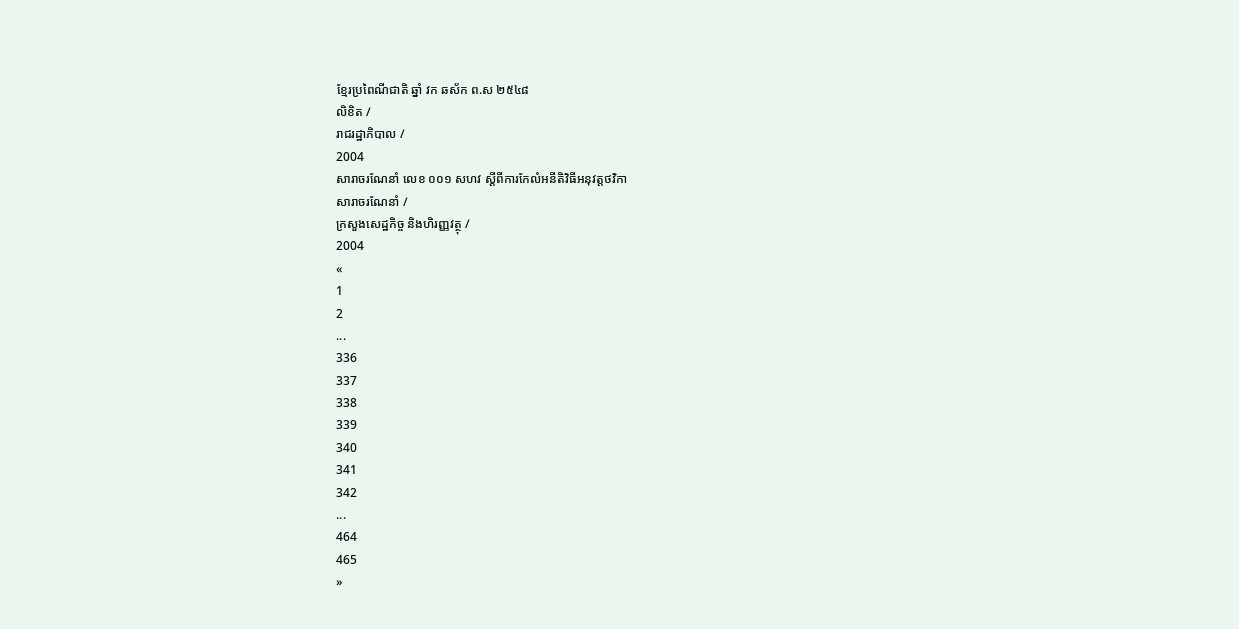ខ្មែរប្រពៃណីជាតិ ឆ្នាំ វក ឆស័ក ព.ស ២៥៤៨
លិខិត /
រាជរដ្ឋាភិបាល /
2004
សារាចរណែនាំ លេខ ០០១ សហវ ស្ដីពីការកែលំអនីតិវិធីអនុវត្តថវិកា
សារាចរណែនាំ /
ក្រសួងសេដ្ឋកិច្ច និងហិរញ្ញវត្ថុ /
2004
«
1
2
...
336
337
338
339
340
341
342
...
464
465
»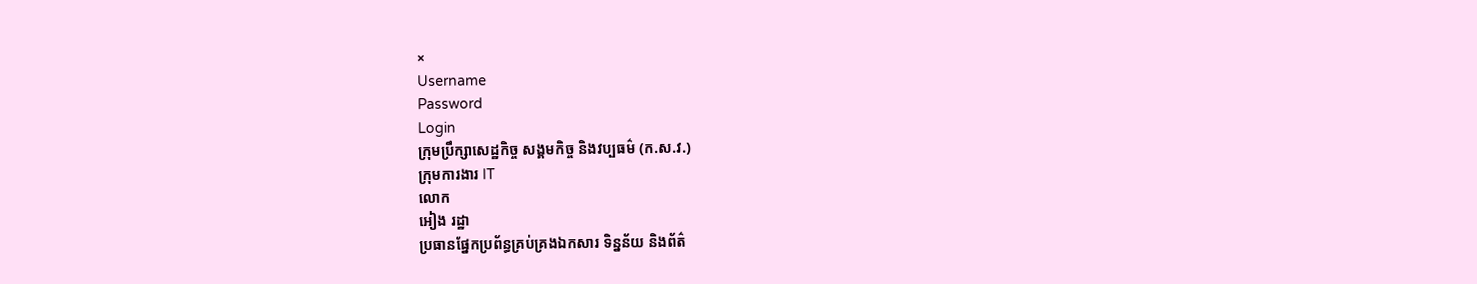×
Username
Password
Login
ក្រុមប្រឹក្សាសេដ្ឋកិច្ច សង្គមកិច្ច និងវប្បធម៌ (ក.ស.វ.)
ក្រុមការងារ IT
លោក
អៀង រដ្ឋា
ប្រធានផ្នែកប្រព័ន្ធគ្រប់គ្រងឯកសារ ទិន្នន័យ និងព័ត៌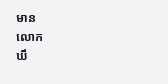មាន
លោក
ឃឹ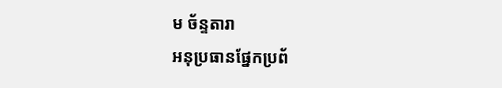ម ច័ន្ទតារា
អនុប្រធានផ្នែកប្រព័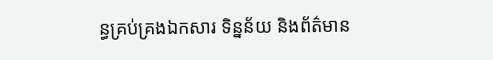ន្ធគ្រប់គ្រងឯកសារ ទិន្នន័យ និងព័ត៌មាន